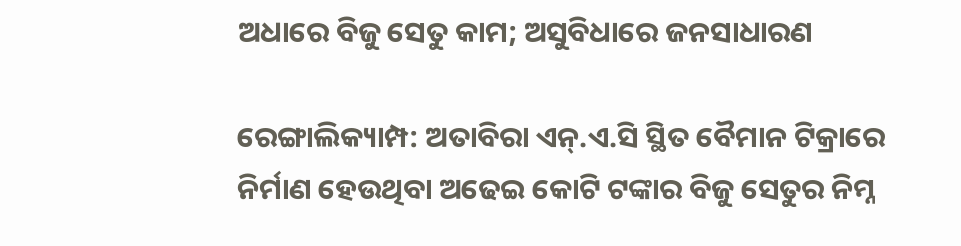ଅଧାରେ ବିଜୁ ସେତୁ କାମ; ଅସୁବିଧାରେ ଜନସାଧାରଣ

ରେଙ୍ଗାଲିକ୍ୟାମ୍ପ: ଅତାବିରା ଏନ୍.ଏ.ସି ସ୍ଥିତ ବୈମାନ ଟିକ୍ରାରେ ନିର୍ମାଣ ହେଉଥିବା ଅଢେଇ କୋଟି ଟଙ୍କାର ବିଜୁ ସେତୁର ନିମ୍ନ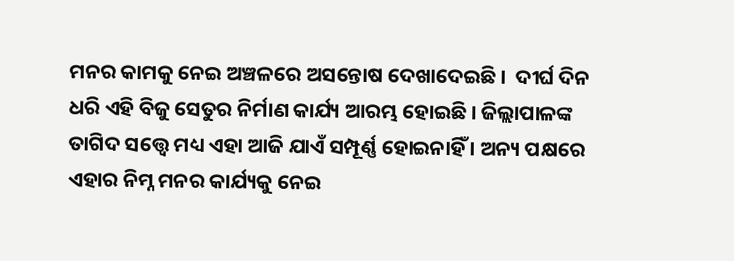ମନର କାମକୁ ନେଇ ଅଞ୍ଚଳରେ ଅସନ୍ତୋଷ ଦେଖାଦେଇଛି ।  ଦୀର୍ଘ ଦିନ ଧରି ଏହି ବିଜୁ ସେତୁର ନିର୍ମାଣ କାର୍ଯ୍ୟ ଆରମ୍ଭ ହୋଇଛି । ଜିଲ୍ଲାପାଳଙ୍କ ତାଗିଦ ସତ୍ତ୍ଵେ ମଧ୍ୟ ଏହା ଆଜି ଯାଏଁ ସମ୍ପୂର୍ଣ୍ଣ ହୋଇନାହିଁ । ଅନ୍ୟ ପକ୍ଷରେ ଏହାର ନିମ୍ନ ମନର କାର୍ଯ୍ୟକୁ ନେଇ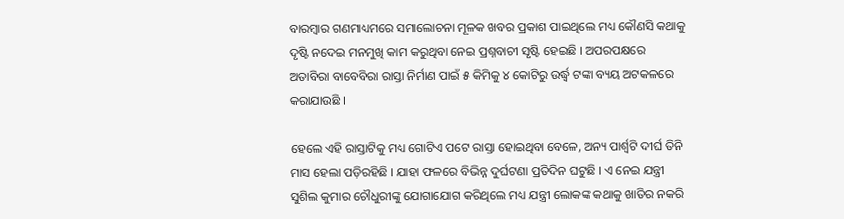ବାରମ୍ବାର ଗଣମାଧ୍ୟମରେ ସମାଲୋଚନା ମୂଳକ ଖବର ପ୍ରକାଶ ପାଇଥିଲେ ମଧ୍ୟ କୌଣସି କଥାକୁ ଦୃଷ୍ଟି ନଦେଇ ମନମୁଖି କାମ କରୁଥିବା ନେଇ ପ୍ରଶ୍ନବାଚୀ ସୃଷ୍ଟି ହେଇଛି । ଅପରପକ୍ଷରେ ଅତାବିରା ବାବେବିରା ରାସ୍ତା ନିର୍ମାଣ ପାଇଁ ୫ କିମିକୁ ୪ କୋଟିରୁ ଉର୍ଦ୍ଧ୍ବ ଟଙ୍କା ବ୍ୟୟ ଅଟକଳରେ କରାଯାଉଛି ।

ହେଲେ ଏହି ରାସ୍ତାଟିକୁ ମଧ୍ୟ ଗୋଟିଏ ପଟେ ରାସ୍ତା ହୋଇଥିବା ବେଳେ, ଅନ୍ୟ ପାର୍ଶ୍ୱଟି ଦୀର୍ଘ ତିନି ମାସ ହେଲା ପଡ଼ିରହିଛି । ଯାହା ଫଳରେ ବିଭିନ୍ନ ଦୁର୍ଘଟଣା ପ୍ରତିଦିନ ଘଟୁଛି । ଏ ନେଇ ଯନ୍ତ୍ରୀ ସୁଶିଲ କୁମାର ଚୌଧୁରୀଙ୍କୁ ଯୋଗାଯୋଗ କରିଥିଲେ ମଧ୍ୟ ଯନ୍ତ୍ରୀ ଲୋକଙ୍କ କଥାକୁ ଖାତିର ନକରି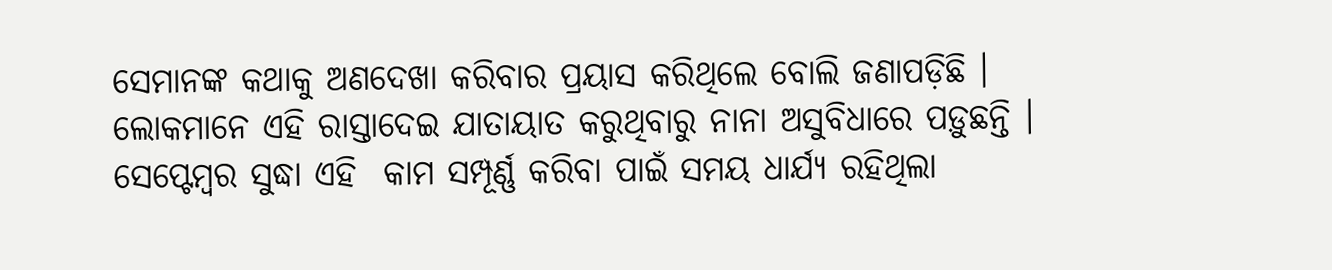ସେମାନଙ୍କ କଥାକୁ ଅଣଦେଖା କରିବାର ପ୍ରୟାସ କରିଥିଲେ ବୋଲି ଜଣାପଡ଼ିଛି । ଲୋକମାନେ ଏହି ରାସ୍ତାଦେଇ ଯାତାୟାତ କରୁଥିବାରୁ ନାନା ଅସୁବିଧାରେ ପଡ଼ୁଛନ୍ତି । ସେପ୍ଟେମ୍ବର ସୁଦ୍ଧା ଏହି  କାମ ସମ୍ପୂର୍ଣ୍ଣ କରିବା ପାଇଁ ସମୟ ଧାର୍ଯ୍ୟ ରହିଥିଲା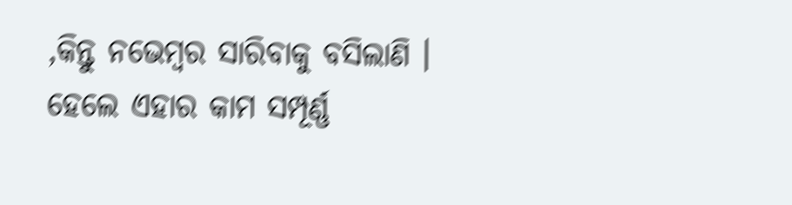,କିନ୍ତୁ ନଭେମ୍ବର ସାରିବାକୁ ବସିଲାଣି । ହେଲେ ଏହାର କାମ ସମ୍ପୂର୍ଣ୍ଣ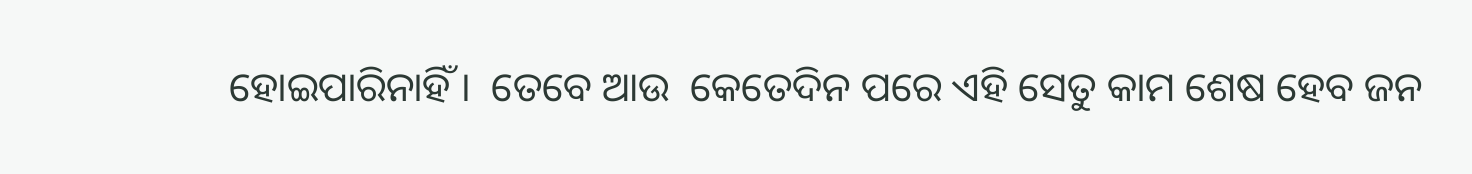ହୋଇପାରିନାହିଁ ।  ତେବେ ଆଉ  କେତେଦିନ ପରେ ଏହି ସେତୁ କାମ ଶେଷ ହେବ ଜନ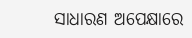ସାଧାରଣ ଅପେକ୍ଷାରେ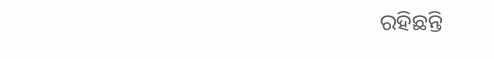ରହିଛନ୍ତି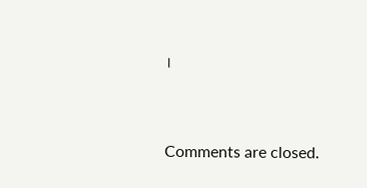।



Comments are closed.